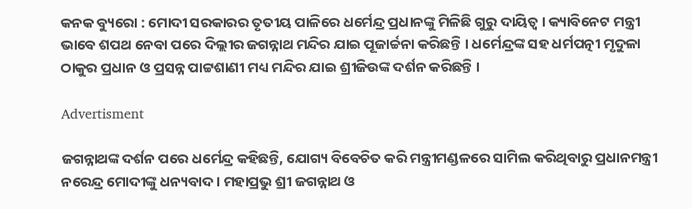କନକ ବ୍ୟୁରୋ : ମୋଦୀ ସରକାରର ତୃତୀୟ ପାଳିରେ ଧର୍ମେନ୍ଦ୍ର ପ୍ରଧାନଙ୍କୁ ମିଳିଛି ଗୁରୁ ଦାୟିତ୍ୱ । କ୍ୟାବିନେଟ ମନ୍ତ୍ରୀ ଭାବେ ଶପଥ ନେବା ପରେ ଦିଲ୍ଲୀର ଜଗନ୍ନାଥ ମନ୍ଦିର ଯାଇ ପୂଜାର୍ଚ୍ଚନା କରିଛନ୍ତି । ଧର୍ମେନ୍ଦ୍ରଙ୍କ ସହ ଧର୍ମପତ୍ନୀ ମୃଦୁଳା ଠାକୁର ପ୍ରଧାନ ଓ ପ୍ରସନ୍ନ ପାଟ୍ଟଶାଣୀ ମଧ୍ୟ ମନ୍ଦିର ଯାଇ ଶ୍ରୀଜିଉଙ୍କ ଦର୍ଶନ କରିଛନ୍ତି ।

Advertisment

ଜଗନ୍ନାଥଙ୍କ ଦର୍ଶନ ପରେ ଧର୍ମେନ୍ଦ୍ର କହିଛନ୍ତି, ଯୋଗ୍ୟ ବିବେଚିତ କରି ମନ୍ତ୍ରୀମଣ୍ଡଳରେ ସାମିଲ କରିଥିବାରୁ ପ୍ରଧାନମନ୍ତ୍ରୀ ନରେନ୍ଦ୍ର ମୋଦୀଙ୍କୁ ଧନ୍ୟବାଦ । ମହାପ୍ରଭୁ ଶ୍ରୀ ଜଗନ୍ନାଥ ଓ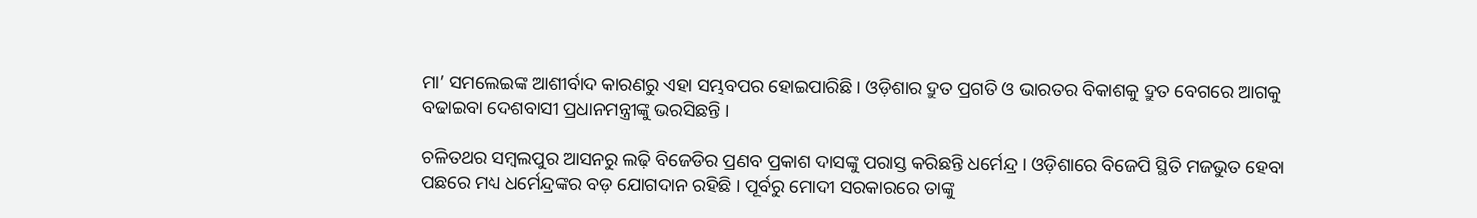ମା’ ସମଲେଇଙ୍କ ଆଶୀର୍ବାଦ କାରଣରୁ ଏହା ସମ୍ଭବପର ହୋଇପାରିଛି । ଓଡ଼ିଶାର ଦ୍ରୁତ ପ୍ରଗତି ଓ ଭାରତର ବିକାଶକୁ ଦ୍ରୁତ ବେଗରେ ଆଗକୁ ବଢାଇବା ଦେଶବାସୀ ପ୍ରଧାନମନ୍ତ୍ରୀଙ୍କୁ ଭରସିଛନ୍ତି ।

ଚଳିତଥର ସମ୍ବଲପୁର ଆସନରୁ ଲଢ଼ି ବିଜେଡିର ପ୍ରଣବ ପ୍ରକାଶ ଦାସଙ୍କୁ ପରାସ୍ତ କରିଛନ୍ତି ଧର୍ମେନ୍ଦ୍ର । ଓଡ଼ିଶାରେ ବିଜେପି ସ୍ଥିତି ମଜଭୁତ ହେବା ପଛରେ ମଧ୍ୟ ଧର୍ମେନ୍ଦ୍ରଙ୍କର ବଡ଼ ଯୋଗଦାନ ରହିଛି । ପୂର୍ବରୁ ମୋଦୀ ସରକାରରେ ତାଙ୍କୁ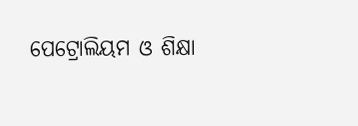ପେଟ୍ରୋଲିୟମ ଓ ଶିକ୍ଷା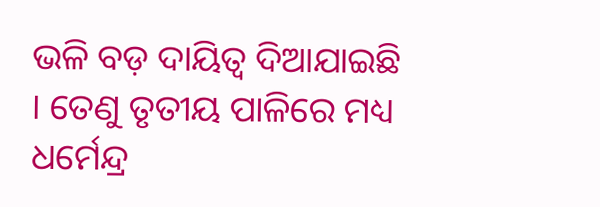ଭଳି ବଡ଼ ଦାୟିତ୍ୱ ଦିଆଯାଇଛି । ତେଣୁ ତୃତୀୟ ପାଳିରେ ମଧ୍ୟ ଧର୍ମେନ୍ଦ୍ର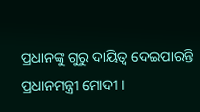ପ୍ରଧାନଙ୍କୁ ଗୁରୁ ଦାୟିତ୍ୱ ଦେଇପାରନ୍ତି ପ୍ରଧାନମନ୍ତ୍ରୀ ମୋଦୀ ।